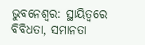ଭୁବନେଶ୍ୱର: ସ୍ଥାୟିତ୍ୱରେ ବିବିଧତା, ସମାନତା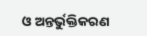ଓ ଅନ୍ତର୍ଭୁକ୍ତିକରଣ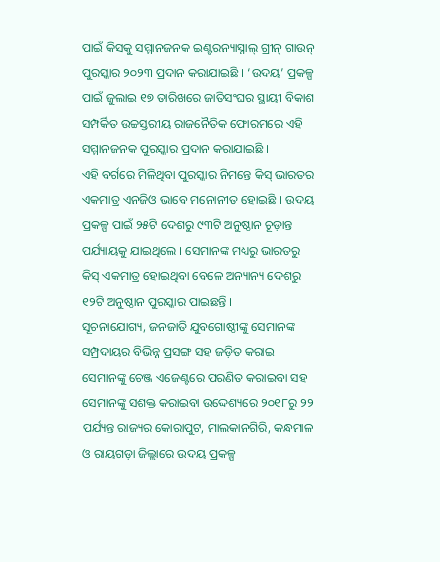ପାଇଁ କିସକୁ ସମ୍ମାନଜନକ ଇଣ୍ଟରନ୍ୟାସ୍ନାଲ୍ ଗ୍ରୀନ୍ ଗାଉନ୍ ପୁରସ୍କାର ୨୦୨୩ ପ୍ରଦାନ କରାଯାଇଛି । ‘ଉଦୟ’ ପ୍ରକଳ୍ପ ପାଇଁ ଜୁଲାଇ ୧୭ ତାରିଖରେ ଜାତିସଂଘର ସ୍ଥାୟୀ ବିକାଶ ସମ୍ପର୍କିତ ଉଚ୍ଚସ୍ତରୀୟ ରାଜନୈତିକ ଫୋରମରେ ଏହି ସମ୍ମାନଜନକ ପୁରସ୍କାର ପ୍ରଦାନ କରାଯାଇଛି ।
ଏହି ବର୍ଗରେ ମିଳିଥିବା ପୁରସ୍କାର ନିମନ୍ତେ କିସ୍ ଭାରତର ଏକମାତ୍ର ଏନଜିଓ ଭାବେ ମନୋନୀତ ହୋଇଛି । ଉଦୟ ପ୍ରକଳ୍ପ ପାଇଁ ୨୫ଟି ଦେଶରୁ ୯୩ଟି ଅନୁଷ୍ଠାନ ଚୂଡ଼ାନ୍ତ ପର୍ଯ୍ୟାୟକୁ ଯାଇଥିଲେ । ସେମାନଙ୍କ ମଧ୍ୟରୁ ଭାରତରୁ କିସ୍ ଏକମାତ୍ର ହୋଇଥିବା ବେଳେ ଅନ୍ୟାନ୍ୟ ଦେଶରୁ ୧୨ଟି ଅନୁଷ୍ଠାନ ପୁରସ୍କାର ପାଇଛନ୍ତି ।
ସୂଚନାଯୋଗ୍ୟ, ଜନଜାତି ଯୁବଗୋଷ୍ଠୀଙ୍କୁ ସେମାନଙ୍କ ସମ୍ପ୍ରଦାୟର ବିଭିନ୍ନ ପ୍ରସଙ୍ଗ ସହ ଜଡ଼ିତ କରାଇ ସେମାନଙ୍କୁ ଚେଞ୍ଜ ଏଜେଣ୍ଟରେ ପରଣିତ କରାଇବା ସହ ସେମାନଙ୍କୁ ସଶକ୍ତ କରାଇବା ଉଦ୍ଦେଶ୍ୟରେ ୨୦୧୮ରୁ ୨୨ ପର୍ଯ୍ୟନ୍ତ ରାଜ୍ୟର କୋରାପୁଟ, ମାଲକାନଗିରି, କନ୍ଧମାଳ ଓ ରାୟଗଡ଼ା ଜିଲ୍ଲାରେ ଉଦୟ ପ୍ରକଳ୍ପ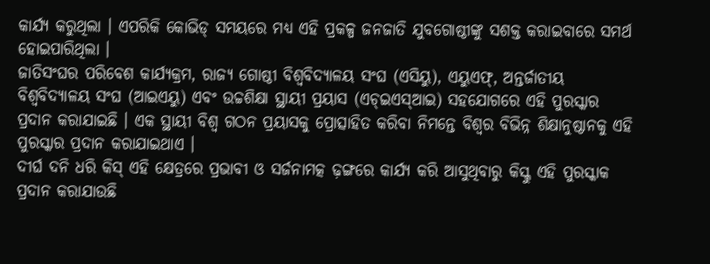କାର୍ଯ୍ୟ କରୁଥିଲା । ଏପରିକି କୋଭିଡ୍ ସମୟରେ ମଧ୍ୟ ଏହି ପ୍ରକଳ୍ପ ଜନଜାତି ଯୁବଗୋଷ୍ଠୀଙ୍କୁ ସଶକ୍ତ କରାଇବାରେ ସମର୍ଥ ହୋଇପାରିଥିଲା ।
ଜାତିସଂଘର ପରିବେଶ କାର୍ଯ୍ୟକ୍ରମ, ରାଜ୍ୟ ଗୋଷ୍ଠୀ ବିଶ୍ୱବିଦ୍ୟାଳୟ ସଂଘ (ଏସିୟୁ), ଏୟୁଏଫ୍, ଅନ୍ତର୍ଜାତୀୟ ବିଶ୍ୱବିଦ୍ୟାଳୟ ସଂଘ (ଆଇଏୟୁ) ଏବଂ ଉଚ୍ଚଶିକ୍ଷା ସ୍ଥାୟୀ ପ୍ରୟାସ (ଏଚ୍ଇଏସ୍ଆଇ) ସହଯୋଗରେ ଏହି ପୁରସ୍କାର ପ୍ରଦାନ କରାଯାଇଛି । ଏକ ସ୍ଥାୟୀ ବିଶ୍ୱ ଗଠନ ପ୍ରୟାସକୁ ପ୍ରୋତ୍ସାହିତ କରିବା ନିମନ୍ତେ ବିଶ୍ୱର ବିଭିନ୍ନ ଶିକ୍ଷାନୁଷ୍ଠାନକୁ ଏହି ପୁରସ୍କାର ପ୍ରଦାନ କରାଯାଇଥାଏ ।
ଦୀର୍ଘ ଦନି ଧରି କିସ୍ ଏହି କ୍ଷେତ୍ରରେ ପ୍ରଭାବୀ ଓ ସର୍ଜନାମତ୍କ ଢ଼ଙ୍ଗରେ କାର୍ଯ୍ୟ କରି ଆସୁଥିବାରୁ କିସ୍କୁ ଏହି ପୁରସ୍କାକ ପ୍ରଦାନ କରାଯାଉଛି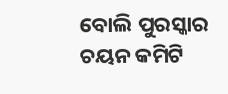ବୋଲି ପୁରସ୍କାର ଚୟନ କମିଟି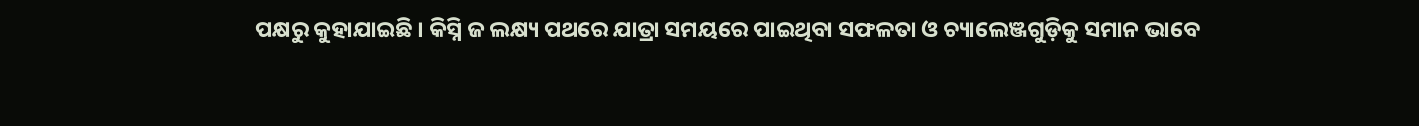ପକ୍ଷରୁ କୁହାଯାଇଛି । କିସ୍ନି ଜ ଲକ୍ଷ୍ୟ ପଥରେ ଯାତ୍ରା ସମୟରେ ପାଇଥିବା ସଫଳତା ଓ ଚ୍ୟାଲେଞ୍ଜଗୁଡ଼ିକୁ ସମାନ ଭାବେ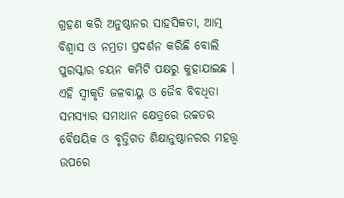ଗ୍ରହଣ କରି ଅନୁଷ୍ଠାନର ସାହସିକତା, ଆତ୍ମ ବିଶ୍ୱାସ ଓ ନମ୍ରତା ପ୍ରଦର୍ଶନ କରିଛି ବୋଲି ପୁରସ୍କାର ଚୟନ କମିଟି ପକ୍ଷରୁ କୁହାଯାଇଛ ।
ଏହି ସ୍ୱୀକୃତି ଜଳବାୟୁ ଓ ଜୈବ ବିବଧିତା ସମସ୍ୟାର ସମାଧାନ କ୍ଷେତ୍ରରେ ଉଚ୍ଚତର ବୈଷୟିକ ଓ ବୃତ୍ତିଗତ ଶିକ୍ଷାନୁଷ୍ଠାନରର ମହତ୍ତ୍ୱ ଉପରେ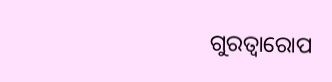ଗୁରତ୍ୱାରୋପ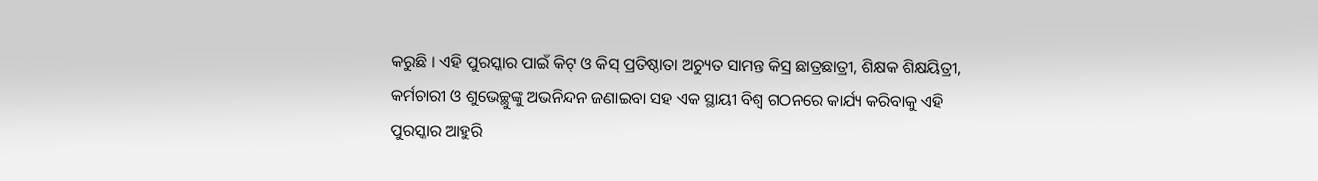କରୁଛି । ଏହି ପୁରସ୍କାର ପାଇଁ କିଟ୍ ଓ କିସ୍ ପ୍ରତିଷ୍ଠାତା ଅଚ୍ୟୁତ ସାମନ୍ତ କିସ୍ର ଛାତ୍ରଛାତ୍ରୀ, ଶିକ୍ଷକ ଶିକ୍ଷୟିତ୍ରୀ, କର୍ମଚାରୀ ଓ ଶୁଭେଚ୍ଛୁଙ୍କୁ ଅଭନିନ୍ଦନ ଜଣାଇବା ସହ ଏକ ସ୍ଥାୟୀ ବିଶ୍ୱ ଗଠନରେ କାର୍ଯ୍ୟ କରିବାକୁ ଏହି ପୁରସ୍କାର ଆହୁରି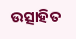ଉତ୍ସାହିତ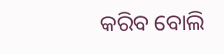କରିବ ବୋଲି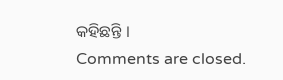କହିଛନ୍ତି ।
Comments are closed.